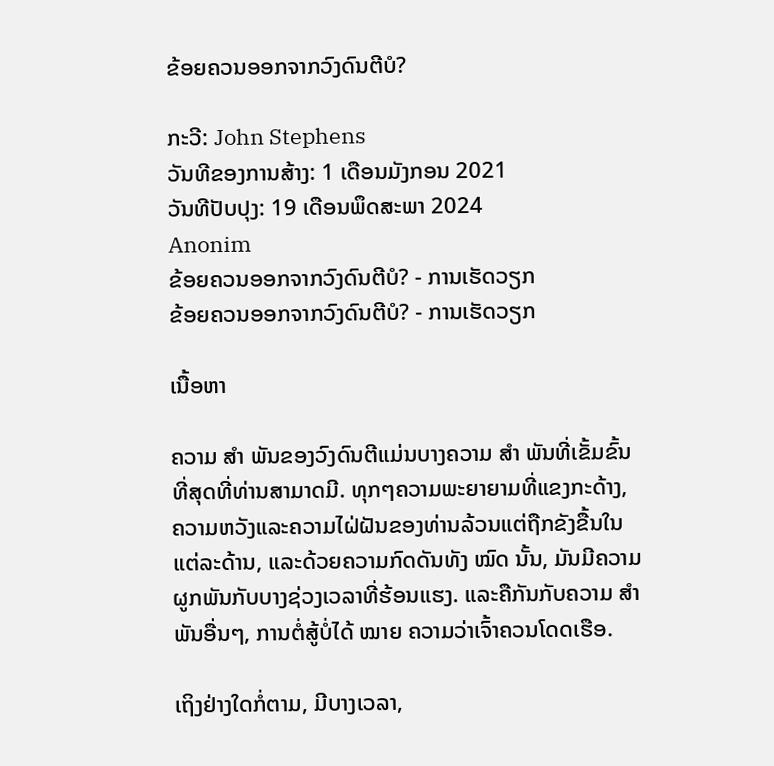ຂ້ອຍຄວນອອກຈາກວົງດົນຕີບໍ?

ກະວີ: John Stephens
ວັນທີຂອງການສ້າງ: 1 ເດືອນມັງກອນ 2021
ວັນທີປັບປຸງ: 19 ເດືອນພຶດສະພາ 2024
Anonim
ຂ້ອຍຄວນອອກຈາກວົງດົນຕີບໍ? - ການເຮັດວຽກ
ຂ້ອຍຄວນອອກຈາກວົງດົນຕີບໍ? - ການເຮັດວຽກ

ເນື້ອຫາ

ຄວາມ ສຳ ພັນຂອງວົງດົນຕີແມ່ນບາງຄວາມ ສຳ ພັນທີ່ເຂັ້ມຂົ້ນທີ່ສຸດທີ່ທ່ານສາມາດມີ. ທຸກໆຄວາມພະຍາຍາມທີ່ແຂງກະດ້າງ, ຄວາມຫວັງແລະຄວາມໄຝ່ຝັນຂອງທ່ານລ້ວນແຕ່ຖືກຂັງຂື້ນໃນແຕ່ລະດ້ານ, ແລະດ້ວຍຄວາມກົດດັນທັງ ໝົດ ນັ້ນ, ມັນມີຄວາມຜູກພັນກັບບາງຊ່ວງເວລາທີ່ຮ້ອນແຮງ. ແລະຄືກັນກັບຄວາມ ສຳ ພັນອື່ນໆ, ການຕໍ່ສູ້ບໍ່ໄດ້ ໝາຍ ຄວາມວ່າເຈົ້າຄວນໂດດເຮືອ.

ເຖິງຢ່າງໃດກໍ່ຕາມ, ມີບາງເວລາ,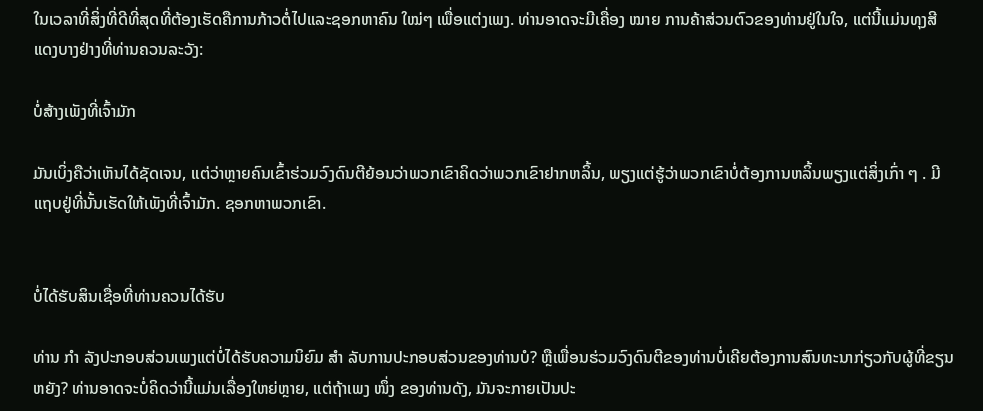ໃນເວລາທີ່ສິ່ງທີ່ດີທີ່ສຸດທີ່ຕ້ອງເຮັດຄືການກ້າວຕໍ່ໄປແລະຊອກຫາຄົນ ໃໝ່ໆ ເພື່ອແຕ່ງເພງ. ທ່ານອາດຈະມີເຄື່ອງ ໝາຍ ການຄ້າສ່ວນຕົວຂອງທ່ານຢູ່ໃນໃຈ, ແຕ່ນີ້ແມ່ນທຸງສີແດງບາງຢ່າງທີ່ທ່ານຄວນລະວັງ:

ບໍ່ສ້າງເພັງທີ່ເຈົ້າມັກ

ມັນເບິ່ງຄືວ່າເຫັນໄດ້ຊັດເຈນ, ແຕ່ວ່າຫຼາຍຄົນເຂົ້າຮ່ວມວົງດົນຕີຍ້ອນວ່າພວກເຂົາຄິດວ່າພວກເຂົາຢາກຫລິ້ນ, ພຽງແຕ່ຮູ້ວ່າພວກເຂົາບໍ່ຕ້ອງການຫລິ້ນພຽງແຕ່ສິ່ງເກົ່າ ໆ . ມີແຖບຢູ່ທີ່ນັ້ນເຮັດໃຫ້ເພັງທີ່ເຈົ້າມັກ. ຊອກຫາພວກເຂົາ.


ບໍ່ໄດ້ຮັບສິນເຊື່ອທີ່ທ່ານຄວນໄດ້ຮັບ

ທ່ານ ກຳ ລັງປະກອບສ່ວນເພງແຕ່ບໍ່ໄດ້ຮັບຄວາມນິຍົມ ສຳ ລັບການປະກອບສ່ວນຂອງທ່ານບໍ? ຫຼືເພື່ອນຮ່ວມວົງດົນຕີຂອງທ່ານບໍ່ເຄີຍຕ້ອງການສົນທະນາກ່ຽວກັບຜູ້ທີ່ຂຽນຫຍັງ? ທ່ານອາດຈະບໍ່ຄິດວ່ານີ້ແມ່ນເລື່ອງໃຫຍ່ຫຼາຍ, ແຕ່ຖ້າເພງ ໜຶ່ງ ຂອງທ່ານດັງ, ມັນຈະກາຍເປັນປະ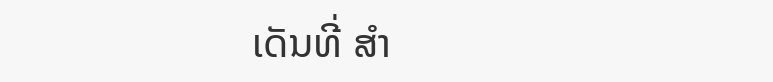ເດັນທີ່ ສຳ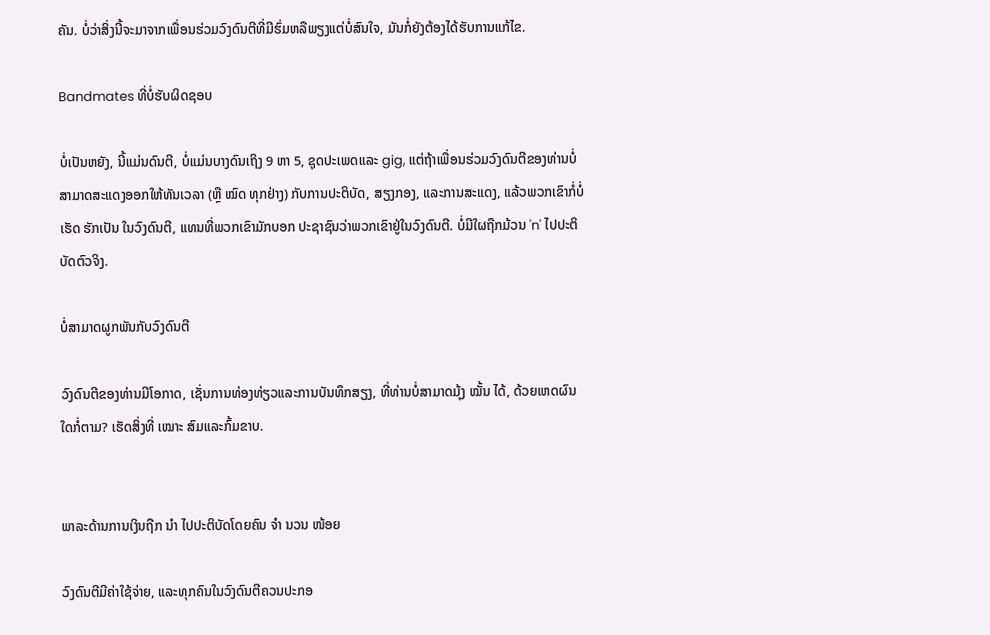ຄັນ. ບໍ່ວ່າສິ່ງນີ້ຈະມາຈາກເພື່ອນຮ່ວມວົງດົນຕີທີ່ມີຮົ່ມຫລືພຽງແຕ່ບໍ່ສົນໃຈ, ມັນກໍ່ຍັງຕ້ອງໄດ້ຮັບການແກ້ໄຂ.

Bandmates ທີ່ບໍ່ຮັບຜິດຊອບ

ບໍ່ເປັນຫຍັງ, ນີ້ແມ່ນດົນຕີ, ບໍ່ແມ່ນບາງດົນເຖິງ 9 ຫາ 5, ຊຸດປະເພດແລະ gig, ແຕ່ຖ້າເພື່ອນຮ່ວມວົງດົນຕີຂອງທ່ານບໍ່ສາມາດສະແດງອອກໃຫ້ທັນເວລາ (ຫຼື ໝົດ ທຸກຢ່າງ) ກັບການປະຕິບັດ, ສຽງກອງ, ແລະການສະແດງ, ແລ້ວພວກເຂົາກໍ່ບໍ່ເຮັດ ຮັກເປັນ ໃນວົງດົນຕີ, ແທນທີ່ພວກເຂົາມັກບອກ ປະຊາຊົນວ່າພວກເຂົາຢູ່ໃນວົງດົນຕີ. ບໍ່ມີໃຜຖືກມ້ວນ 'n' ໄປປະຕິບັດຕົວຈິງ.

ບໍ່ສາມາດຜູກພັນກັບວົງດົນຕີ

ວົງດົນຕີຂອງທ່ານມີໂອກາດ, ເຊັ່ນການທ່ອງທ່ຽວແລະການບັນທຶກສຽງ, ທີ່ທ່ານບໍ່ສາມາດມຸ້ງ ໝັ້ນ ໄດ້, ດ້ວຍເຫດຜົນໃດກໍ່ຕາມ? ເຮັດສິ່ງທີ່ ເໝາະ ສົມແລະກົ້ມຂາບ.


ພາລະດ້ານການເງິນຖືກ ນຳ ໄປປະຕິບັດໂດຍຄົນ ຈຳ ນວນ ໜ້ອຍ

ວົງດົນຕີມີຄ່າໃຊ້ຈ່າຍ, ແລະທຸກຄົນໃນວົງດົນຕີຄວນປະກອ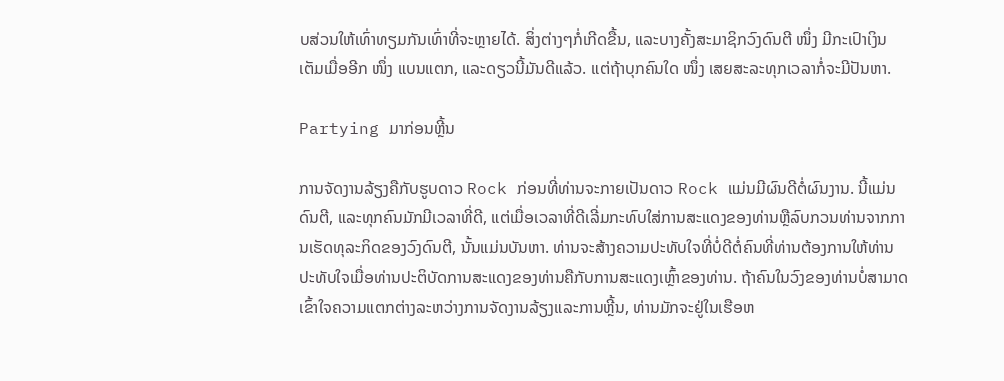ບສ່ວນໃຫ້ເທົ່າທຽມກັນເທົ່າທີ່ຈະຫຼາຍໄດ້. ສິ່ງຕ່າງໆກໍ່ເກີດຂື້ນ, ແລະບາງຄັ້ງສະມາຊິກວົງດົນຕີ ໜຶ່ງ ມີກະເປົາເງິນເຕັມເມື່ອອີກ ໜຶ່ງ ແບນແຕກ, ແລະດຽວນີ້ມັນດີແລ້ວ. ແຕ່ຖ້າບຸກຄົນໃດ ໜຶ່ງ ເສຍສະລະທຸກເວລາກໍ່ຈະມີປັນຫາ.

Partying ມາກ່ອນຫຼີ້ນ

ການຈັດງານລ້ຽງຄືກັບຮູບດາວ Rock ກ່ອນທີ່ທ່ານຈະກາຍເປັນດາວ Rock ແມ່ນມີຜົນດີຕໍ່ຜົນງານ. ນີ້ແມ່ນດົນຕີ, ແລະທຸກຄົນມັກມີເວລາທີ່ດີ, ແຕ່ເມື່ອເວລາທີ່ດີເລີ່ມກະທົບໃສ່ການສະແດງຂອງທ່ານຫຼືລົບກວນທ່ານຈາກການເຮັດທຸລະກິດຂອງວົງດົນຕີ, ນັ້ນແມ່ນບັນຫາ. ທ່ານຈະສ້າງຄວາມປະທັບໃຈທີ່ບໍ່ດີຕໍ່ຄົນທີ່ທ່ານຕ້ອງການໃຫ້ທ່ານປະທັບໃຈເມື່ອທ່ານປະຕິບັດການສະແດງຂອງທ່ານຄືກັບການສະແດງເຫຼົ້າຂອງທ່ານ. ຖ້າຄົນໃນວົງຂອງທ່ານບໍ່ສາມາດເຂົ້າໃຈຄວາມແຕກຕ່າງລະຫວ່າງການຈັດງານລ້ຽງແລະການຫຼີ້ນ, ທ່ານມັກຈະຢູ່ໃນເຮືອຫ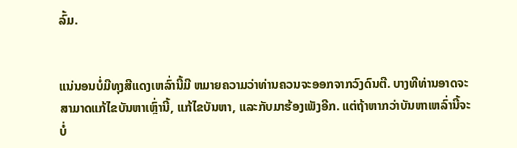ລົ້ມ.


ແນ່ນອນບໍ່ມີທຸງສີແດງເຫລົ່ານີ້ມີ ຫມາຍຄວາມວ່າທ່ານຄວນຈະອອກຈາກວົງດົນຕີ. ບາງທີທ່ານອາດຈະສາມາດແກ້ໄຂບັນຫາເຫຼົ່ານີ້, ແກ້ໄຂບັນຫາ, ແລະກັບມາຮ້ອງເພັງອີກ. ແຕ່ຖ້າຫາກວ່າບັນຫາເຫລົ່ານີ້ຈະບໍ່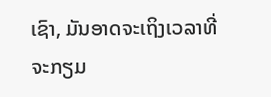ເຊົາ, ມັນອາດຈະເຖິງເວລາທີ່ຈະກຽມ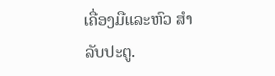ເຄື່ອງມືແລະຫົວ ສຳ ລັບປະຕູ.